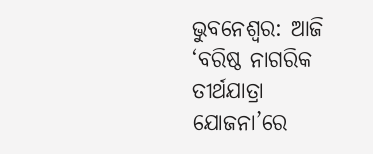ଭୁବନେଶ୍ୱର: ଆଜି ‘ବରିଷ୍ଠ ନାଗରିକ ତୀର୍ଥଯାତ୍ରା ଯୋଜନା’ରେ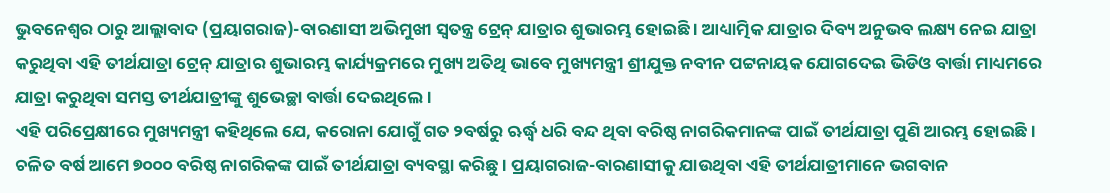ଭୁବନେଶ୍ୱର ଠାରୁ ଆଲ୍ଲାବାଦ (ପ୍ରୟାଗରାଜ)-ବାରଣାସୀ ଅଭିମୁଖୀ ସ୍ୱତନ୍ତ୍ର ଟ୍ରେନ୍ ଯାତ୍ରାର ଶୁଭାରମ୍ଭ ହୋଇଛି । ଆଧ୍ୟାତ୍ମିକ ଯାତ୍ରାର ଦିବ୍ୟ ଅନୁଭବ ଲକ୍ଷ୍ୟ ନେଇ ଯାତ୍ରା କରୁଥିବା ଏହି ତୀର୍ଥଯାତ୍ରା ଟ୍ରେନ୍ ଯାତ୍ରାର ଶୁଭାରମ୍ଭ କାର୍ଯ୍ୟକ୍ରମରେ ମୁଖ୍ୟ ଅତିଥି ଭାବେ ମୁଖ୍ୟମନ୍ତ୍ରୀ ଶ୍ରୀଯୁକ୍ତ ନବୀନ ପଟ୍ଟନାୟକ ଯୋଗଦେଇ ଭିଡିଓ ବାର୍ତ୍ତା ମାଧ୍ୟମରେ ଯାତ୍ରା କରୁଥିବା ସମସ୍ତ ତୀର୍ଥଯାତ୍ରୀଙ୍କୁ ଶୁଭେଚ୍ଛା ବାର୍ତ୍ତା ଦେଇଥିଲେ ।
ଏହି ପରିପ୍ରେକ୍ଷୀରେ ମୁଖ୍ୟମନ୍ତ୍ରୀ କହିଥିଲେ ଯେ, କରୋନା ଯୋଗୁଁ ଗତ ୨ବର୍ଷରୁ ଋର୍ଦ୍ଧ୍ୱ ଧରି ବନ୍ଦ ଥିବା ବରିଷ୍ଠ ନାଗରିକମାନଙ୍କ ପାଇଁ ତୀର୍ଥଯାତ୍ରା ପୁଣି ଆରମ୍ଭ ହୋଇଛି । ଚଳିତ ବର୍ଷ ଆମେ ୭୦୦୦ ବରିଷ୍ଠ ନାଗରିକଙ୍କ ପାଇଁ ତୀର୍ଥଯାତ୍ରା ବ୍ୟବସ୍ଥା କରିଛୁ । ପ୍ରୟାଗରାଜ-ବାରଣାସୀକୁ ଯାଉଥିବା ଏହି ତୀର୍ଥଯାତ୍ରୀମାନେ ଭଗବାନ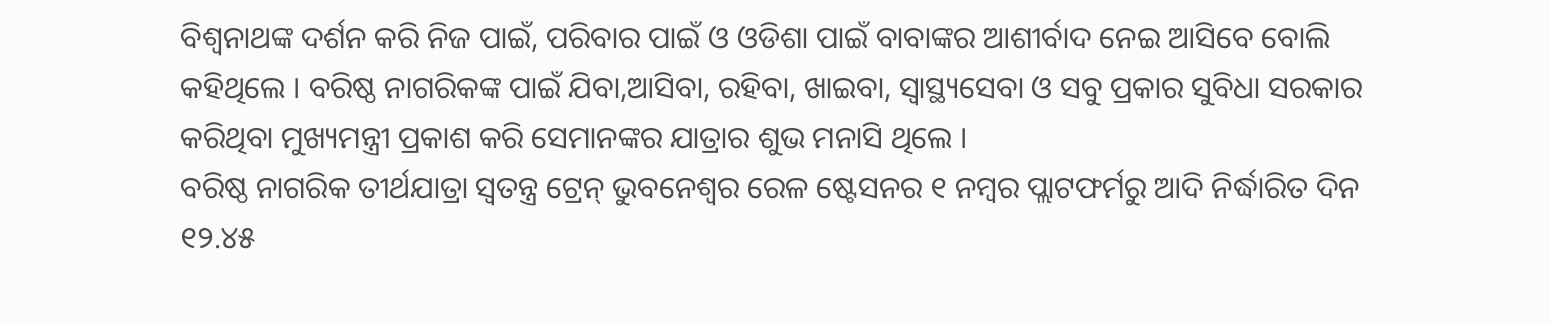ବିଶ୍ୱନାଥଙ୍କ ଦର୍ଶନ କରି ନିଜ ପାଇଁ, ପରିବାର ପାଇଁ ଓ ଓଡିଶା ପାଇଁ ବାବାଙ୍କର ଆଶୀର୍ବାଦ ନେଇ ଆସିବେ ବୋଲି କହିଥିଲେ । ବରିଷ୍ଠ ନାଗରିକଙ୍କ ପାଇଁ ଯିବା,ଆସିବା, ରହିବା, ଖାଇବା, ସ୍ୱାସ୍ଥ୍ୟସେବା ଓ ସବୁ ପ୍ରକାର ସୁବିଧା ସରକାର କରିଥିବା ମୁଖ୍ୟମନ୍ତ୍ରୀ ପ୍ରକାଶ କରି ସେମାନଙ୍କର ଯାତ୍ରାର ଶୁଭ ମନାସି ଥିଲେ ।
ବରିଷ୍ଠ ନାଗରିକ ତୀର୍ଥଯାତ୍ରା ସ୍ୱତନ୍ତ୍ର ଟ୍ରେନ୍ ଭୁବନେଶ୍ୱର ରେଳ ଷ୍ଟେସନର ୧ ନମ୍ବର ପ୍ଲାଟଫର୍ମରୁ ଆଦି ନିର୍ଦ୍ଧାରିତ ଦିନ ୧୨.୪୫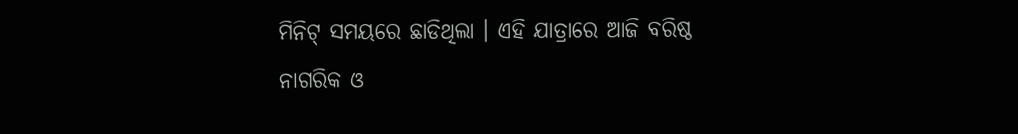ମିନିଟ୍ ସମୟରେ ଛାଡିଥିଲା । ଏହି ଯାତ୍ରାରେ ଆଜି ବରିଷ୍ଠ ନାଗରିକ ଓ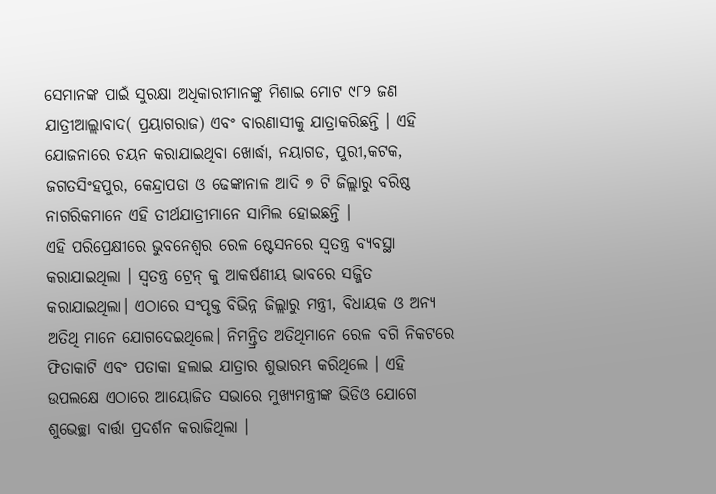ସେମାନଙ୍କ ପାଇଁ ସୁରକ୍ଷା ଅଧିକାରୀମାନଙ୍କୁ ମିଶାଇ ମୋଟ ୯୮୨ ଜଣ ଯାତ୍ରୀଆଲ୍ଲାବାଦ( ପ୍ରୟାଗରାଜ) ଏବଂ ବାରଣାସୀକୁ ଯାତ୍ରାକରିଛନ୍ତି । ଏହି ଯୋଜନାରେ ଚୟନ କରାଯାଇଥିବା ଖୋର୍ଦ୍ଧା, ନୟାଗଡ, ପୁରୀ,କଟକ, ଜଗତସିଂହପୁର, କେନ୍ଦ୍ରାପଡା ଓ ଢେଙ୍କାନାଳ ଆଦି ୭ ଟି ଜିଲ୍ଲାରୁ ବରିଷ୍ଠ ନାଗରିକମାନେ ଏହି ତୀର୍ଥଯାତ୍ରୀମାନେ ସାମିଲ ହୋଇଛନ୍ତି ।
ଏହି ପରିପ୍ରେକ୍ଷୀରେ ଭୁବନେଶ୍ୱର ରେଳ ଷ୍ଟେସନରେ ସ୍ୱତନ୍ତ୍ର ବ୍ୟବସ୍ଥା କରାଯାଇଥିଲା । ସ୍ୱତନ୍ତ୍ର ଟ୍ରେନ୍ କୁ ଆକର୍ଷଣୀୟ ଭାବରେ ସଜ୍ଜିତ କରାଯାଇଥିଲା। ଏଠାରେ ସଂପୃକ୍ତ ବିଭିନ୍ନ ଜିଲ୍ଲାରୁ ମନ୍ତ୍ରୀ, ବିଧାୟକ ଓ ଅନ୍ୟ ଅତିଥି ମାନେ ଯୋଗଦେଇଥିଲେ। ନିମନ୍ତ୍ରିତ ଅତିଥିମାନେ ରେଳ ବଗି ନିକଟରେ ଫିତାକାଟି ଏବଂ ପତାକା ହଲାଇ ଯାତ୍ରାର ଶୁଭାରମ୍ଭ କରିଥିଲେ । ଏହି ଉପଲକ୍ଷେ ଏଠାରେ ଆୟୋଜିତ ସଭାରେ ମୁଖ୍ୟମନ୍ତ୍ରୀଙ୍କ ଭିଡିଓ ଯୋଗେ ଶୁଭେଚ୍ଛା ବାର୍ତ୍ତା ପ୍ରଦର୍ଶନ କରାଜିଥିଲା ।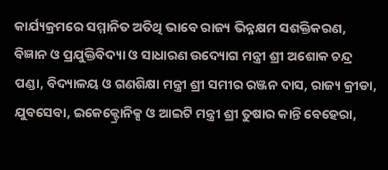କାର୍ଯ୍ୟକ୍ରମରେ ସମ୍ମାନିତ ଅତିଥି ଭାବେ ରାଜ୍ୟ ଭିନ୍ନକ୍ଷମ ସଶକ୍ତିକରଣ, ବିଜ୍ଞାନ ଓ ପ୍ରଯୁକ୍ତିବିଦ୍ୟା ଓ ସାଧାରଣ ଉଦ୍ୟୋଗ ମନ୍ତ୍ରୀ ଶ୍ରୀ ଅଶୋକ ଚନ୍ଦ୍ର ପଣ୍ଡା, ବିଦ୍ୟାଳୟ ଓ ଗଣଶିକ୍ଷା ମନ୍ତ୍ରୀ ଶ୍ରୀ ସମୀର ରଞ୍ଜନ ଦାସ, ରାଜ୍ୟ କ୍ରୀଡା, ଯୁବସେବା, ଇକେକ୍ଟ୍ରୋନିକ୍ସ ଓ ଆଇଟି ମନ୍ତ୍ରୀ ଶ୍ରୀ ତୁଷାର କାନ୍ତି ବେହେରା,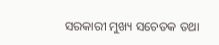ସରକାରୀ ମୁଖ୍ୟ ସଚେତକ ତଥା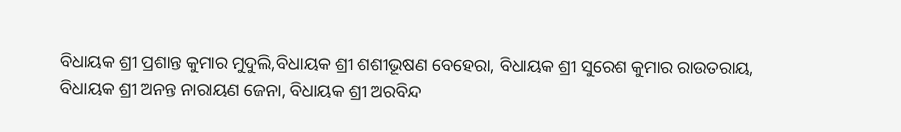ବିଧାୟକ ଶ୍ରୀ ପ୍ରଶାନ୍ତ କୁମାର ମୁଦୁଲି,ବିଧାୟକ ଶ୍ରୀ ଶଶୀଭୂଷଣ ବେହେରା, ବିଧାୟକ ଶ୍ରୀ ସୁରେଶ କୁମାର ରାଉତରାୟ, ବିଧାୟକ ଶ୍ରୀ ଅନନ୍ତ ନାରାୟଣ ଜେନା, ବିଧାୟକ ଶ୍ରୀ ଅରବିନ୍ଦ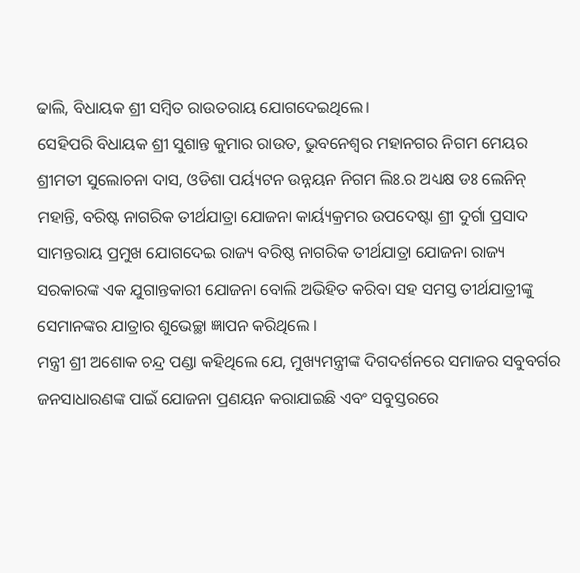ଢାଲି, ବିଧାୟକ ଶ୍ରୀ ସମ୍ବିତ ରାଉତରାୟ ଯୋଗଦେଇଥିଲେ।
ସେହିପରି ବିଧାୟକ ଶ୍ରୀ ସୁଶାନ୍ତ କୁମାର ରାଉତ, ଭୁବନେଶ୍ୱର ମହାନଗର ନିଗମ ମେୟର ଶ୍ରୀମତୀ ସୁଲୋଚନା ଦାସ, ଓଡିଶା ପର୍ୟ୍ୟଟନ ଉନ୍ନୟନ ନିଗମ ଲିଃ.ର ଅଧ୍ୟକ୍ଷ ଡଃ ଲେନିନ୍ ମହାନ୍ତି, ବରିଷ୍ଟ ନାଗରିକ ତୀର୍ଥଯାତ୍ରା ଯୋଜନା କାର୍ୟ୍ୟକ୍ରମର ଉପଦେଷ୍ଟା ଶ୍ରୀ ଦୁର୍ଗା ପ୍ରସାଦ ସାମନ୍ତରାୟ ପ୍ରମୁଖ ଯୋଗଦେଇ ରାଜ୍ୟ ବରିଷ୍ଠ ନାଗରିକ ତୀର୍ଥଯାତ୍ରା ଯୋଜନା ରାଜ୍ୟ ସରକାରଙ୍କ ଏକ ଯୁଗାନ୍ତକାରୀ ଯୋଜନା ବୋଲି ଅଭିହିତ କରିବା ସହ ସମସ୍ତ ତୀର୍ଥଯାତ୍ରୀଙ୍କୁ ସେମାନଙ୍କର ଯାତ୍ରାର ଶୁଭେଚ୍ଛା ଜ୍ଞାପନ କରିଥିଲେ ।
ମନ୍ତ୍ରୀ ଶ୍ରୀ ଅଶୋକ ଚନ୍ଦ୍ର ପଣ୍ଡା କହିଥିଲେ ଯେ, ମୁଖ୍ୟମନ୍ତ୍ରୀଙ୍କ ଦିଗଦର୍ଶନରେ ସମାଜର ସବୁବର୍ଗର ଜନସାଧାରଣଙ୍କ ପାଇଁ ଯୋଜନା ପ୍ରଣୟନ କରାଯାଇଛି ଏବଂ ସବୁସ୍ତରରେ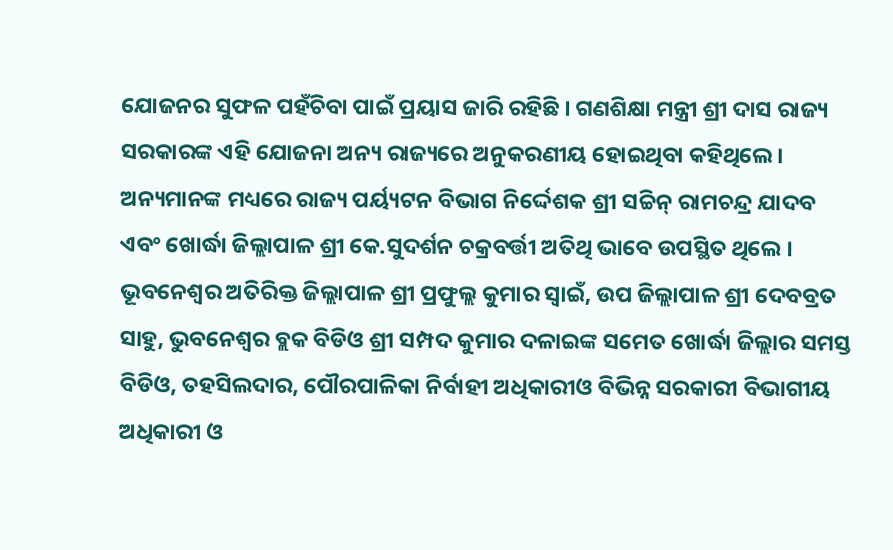ଯୋଜନର ସୁଫଳ ପହଁଚିବା ପାଇଁ ପ୍ରୟାସ ଜାରି ରହିଛି । ଗଣଶିକ୍ଷା ମନ୍ତ୍ରୀ ଶ୍ରୀ ଦାସ ରାଜ୍ୟ ସରକାରଙ୍କ ଏହି ଯୋଜନା ଅନ୍ୟ ରାଜ୍ୟରେ ଅନୁକରଣୀୟ ହୋଇଥିବା କହିଥିଲେ । ଅନ୍ୟମାନଙ୍କ ମଧ୍ୟରେ ରାଜ୍ୟ ପର୍ୟ୍ୟଟନ ବିଭାଗ ନିର୍ଦ୍ଦେଶକ ଶ୍ରୀ ସଚ୍ଚିନ୍ ରାମଚନ୍ଦ୍ର ଯାଦବ ଏବଂ ଖୋର୍ଦ୍ଧା ଜିଲ୍ଲାପାଳ ଶ୍ରୀ କେ.ସୁଦର୍ଶନ ଚକ୍ରବର୍ତ୍ତୀ ଅତିଥି ଭାବେ ଉପସ୍ଥିତ ଥିଲେ ।
ଭୂବନେଶ୍ୱର ଅତିରିକ୍ତ ଜିଲ୍ଲାପାଳ ଶ୍ରୀ ପ୍ରଫୁଲ୍ଲ କୁମାର ସ୍ୱାଇଁ, ଉପ ଜିଲ୍ଲାପାଳ ଶ୍ରୀ ଦେବବ୍ରତ ସାହୁ, ଭୁବନେଶ୍ୱର ବ୍ଲକ ବିଡିଓ ଶ୍ରୀ ସମ୍ପଦ କୁମାର ଦଳାଇଙ୍କ ସମେତ ଖୋର୍ଦ୍ଧା ଜିଲ୍ଲାର ସମସ୍ତ ବିଡିଓ, ତହସିଲଦାର, ପୌରପାଳିକା ନିର୍ବାହୀ ଅଧିକାରୀଓ ବିଭିନ୍ନ ସରକାରୀ ବିଭାଗୀୟ ଅଧିକାରୀ ଓ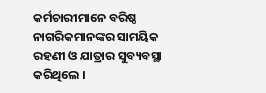କର୍ମଚାରୀମାନେ ବରିଷ୍ଠ ନାଗରିକମାନଙ୍କର ସାମୟିକ ରହଣୀ ଓ ଯାତ୍ରାର ସୁବ୍ୟବସ୍ଥା କରିଥିଲେ ।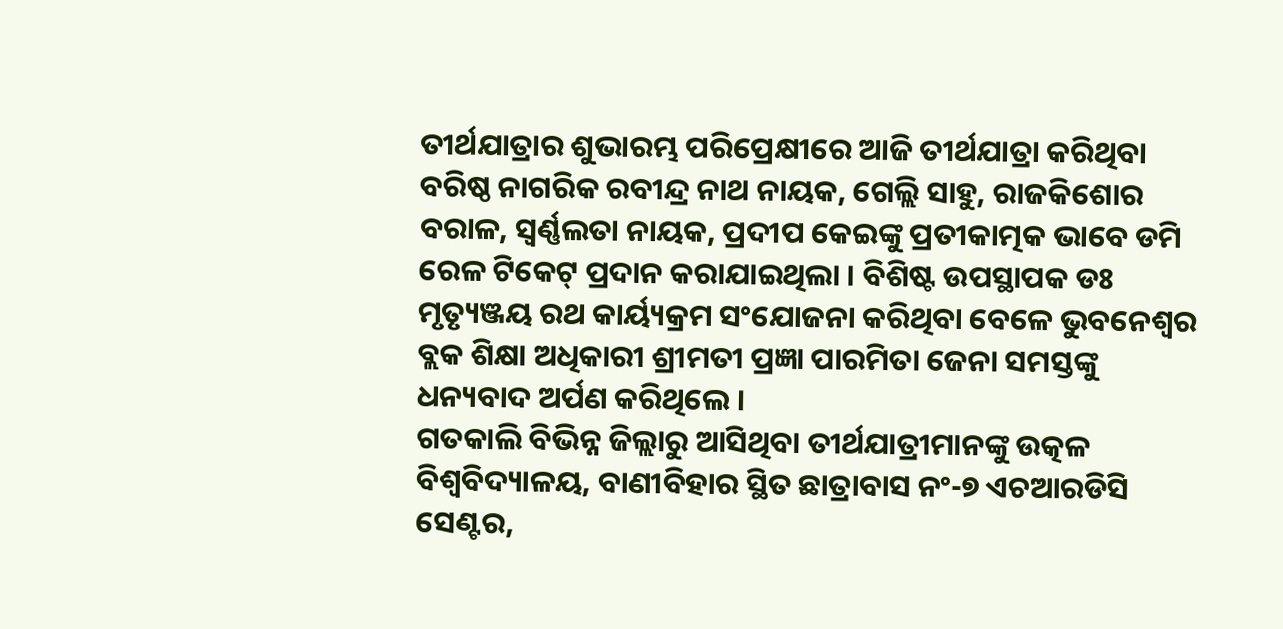ତୀର୍ଥଯାତ୍ରାର ଶୁଭାରମ୍ଭ ପରିପ୍ରେକ୍ଷୀରେ ଆଜି ତୀର୍ଥଯାତ୍ରା କରିଥିବା ବରିଷ୍ଠ ନାଗରିକ ରବୀନ୍ଦ୍ର ନାଥ ନାୟକ, ଗେଲ୍ଲି ସାହୁ, ରାଜକିଶୋର ବରାଳ, ସ୍ୱର୍ଣ୍ଣଲତା ନାୟକ, ପ୍ରଦୀପ କେଇଙ୍କୁ ପ୍ରତୀକାତ୍ମକ ଭାବେ ଡମି ରେଳ ଟିକେଟ୍ ପ୍ରଦାନ କରାଯାଇଥିଲା । ବିଶିଷ୍ଟ ଉପସ୍ଥାପକ ଡଃ ମୃତ୍ୟୃଞ୍ଜୟ ରଥ କାର୍ୟ୍ୟକ୍ରମ ସଂଯୋଜନା କରିଥିବା ବେଳେ ଭୁବନେଶ୍ୱର ବ୍ଲକ ଶିକ୍ଷା ଅଧିକାରୀ ଶ୍ରୀମତୀ ପ୍ରଜ୍ଞା ପାରମିତା ଜେନା ସମସ୍ତଙ୍କୁ ଧନ୍ୟବାଦ ଅର୍ପଣ କରିଥିଲେ ।
ଗତକାଲି ବିଭିନ୍ନ ଜିଲ୍ଲାରୁ ଆସିଥିବା ତୀର୍ଥଯାତ୍ରୀମାନଙ୍କୁ ଉତ୍କଳ ବିଶ୍ୱବିଦ୍ୟାଳୟ, ବାଣୀବିହାର ସ୍ଥିତ ଛାତ୍ରାବାସ ନଂ-୭ ଏଚଆରଡିସି ସେଣ୍ଟର,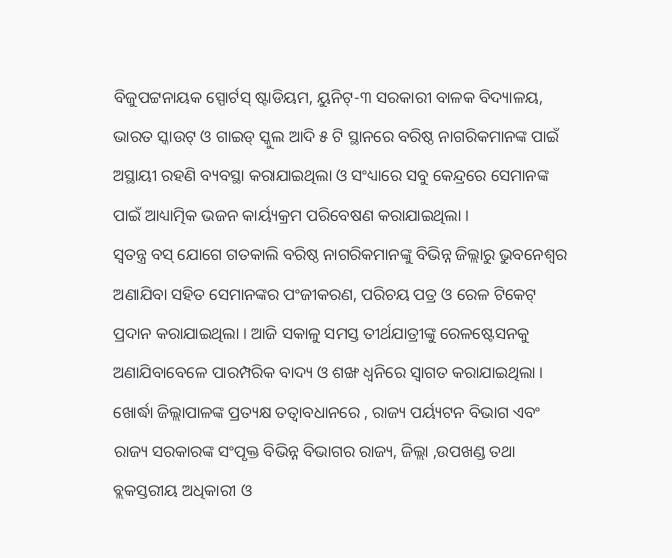ବିଜୁପଟ୍ଟନାୟକ ସ୍ପୋର୍ଟସ୍ ଷ୍ଟାଡିୟମ, ୟୁନିଟ୍-୩ ସରକାରୀ ବାଳକ ବିଦ୍ୟାଳୟ, ଭାରତ ସ୍କାଉଟ୍ ଓ ଗାଇଡ୍ ସ୍କୁଲ ଆଦି ୫ ଟି ସ୍ଥାନରେ ବରିଷ୍ଠ ନାଗରିକମାନଙ୍କ ପାଇଁ ଅସ୍ଥାୟୀ ରହଣି ବ୍ୟବସ୍ଥା କରାଯାଇଥିଲା ଓ ସଂଧ୍ୟାରେ ସବୁ କେନ୍ଦ୍ରରେ ସେମାନଙ୍କ ପାଇଁ ଆଧ୍ୟାତ୍ମିକ ଭଜନ କାର୍ୟ୍ୟକ୍ରମ ପରିବେଷଣ କରାଯାଇଥିଲା ।
ସ୍ୱତନ୍ତ୍ର ବସ୍ ଯୋଗେ ଗତକାଲି ବରିଷ୍ଠ ନାଗରିକମାନଙ୍କୁ ବିଭିନ୍ନ ଜିଲ୍ଲାରୁ ଭୁବନେଶ୍ୱର ଅଣାଯିବା ସହିତ ସେମାନଙ୍କର ପଂଜୀକରଣ, ପରିଚୟ ପତ୍ର ଓ ରେଳ ଟିକେଟ୍ ପ୍ରଦାନ କରାଯାଇଥିଲା । ଆଜି ସକାଳୁ ସମସ୍ତ ତୀର୍ଥଯାତ୍ରୀଙ୍କୁ ରେଳଷ୍ଟେସନକୁ ଅଣାଯିବାବେଳେ ପାରମ୍ପରିକ ବାଦ୍ୟ ଓ ଶଙ୍ଖ ଧ୍ୱନିରେ ସ୍ୱାଗତ କରାଯାଇଥିଲା ।
ଖୋର୍ଦ୍ଧା ଜିଲ୍ଲାପାଳଙ୍କ ପ୍ରତ୍ୟକ୍ଷ ତତ୍ୱାବଧାନରେ , ରାଜ୍ୟ ପର୍ୟ୍ୟଟନ ବିଭାଗ ଏବଂ ରାଜ୍ୟ ସରକାରଙ୍କ ସଂପୃକ୍ତ ବିଭିନ୍ନ ବିଭାଗର ରାଜ୍ୟ, ଜିଲ୍ଲା ,ଉପଖଣ୍ଡ ତଥା ବ୍ଲକସ୍ତରୀୟ ଅଧିକାରୀ ଓ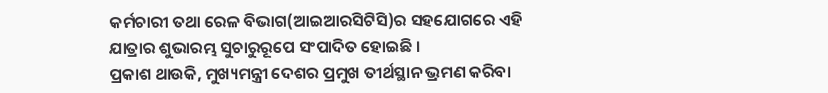କର୍ମଚାରୀ ତଥା ରେଳ ବିଭାଗ(ଆଇଆରସିଟିସି)ର ସହଯୋଗରେ ଏହି ଯାତ୍ରାର ଶୁଭାରମ୍ଭ ସୁଚାରୁରୂପେ ସଂପାଦିତ ହୋଇଛି ।
ପ୍ରକାଶ ଥାଉକି, ମୁଖ୍ୟମନ୍ତ୍ରୀ ଦେଶର ପ୍ରମୁଖ ତୀର୍ଥସ୍ଥାନ ଭ୍ରମଣ କରିବା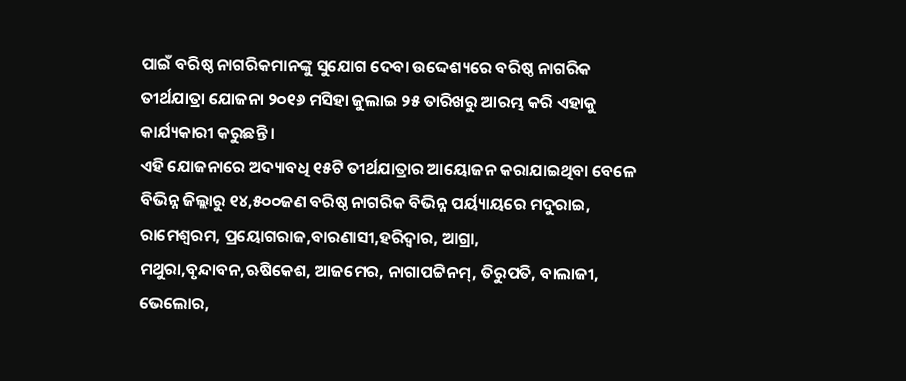ପାଇଁ ବରିଷ୍ଠ ନାଗରିକମାନଙ୍କୁ ସୁଯୋଗ ଦେବା ଉଦ୍ଦେଶ୍ୟରେ ବରିଷ୍ଠ ନାଗରିକ ତୀର୍ଥଯାତ୍ରା ଯୋଜନା ୨୦୧୬ ମସିହା ଜୁଲାଇ ୨୫ ତାରିଖରୁ ଆରମ୍ଭ କରି ଏହାକୁ କାର୍ଯ୍ୟକାରୀ କରୁଛନ୍ତି ।
ଏହି ଯୋଜନାରେ ଅଦ୍ୟାବଧି ୧୫ଟି ତୀର୍ଥଯାତ୍ରାର ଆୟୋଜନ କରାଯାଇଥିବା ବେଳେ ବିଭିନ୍ନ ଜିଲ୍ଲାରୁ ୧୪,୫୦୦ଜଣ ବରିଷ୍ଠ ନାଗରିକ ବିଭିନ୍ନ ପର୍ୟ୍ୟାୟରେ ମଦୁରାଇ, ରାମେଶ୍ୱରମ, ପ୍ରୟୋଗରାଜ,ବାରଣାସୀ,ହରିଦ୍ୱାର, ଆଗ୍ରା, ମଥୁରା,ବୃନ୍ଦାବନ,ଋଷିକେଶ, ଆଜମେର, ନାଗାପଟ୍ଟିନମ୍, ତିରୁପତି, ବାଲାଜୀ, ଭେଲୋର,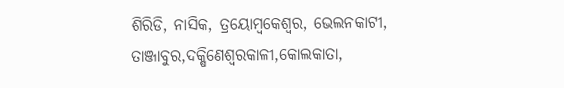ଶିରିଡି, ନାସିକ, ତ୍ରୟୋମ୍ବକେଶ୍ୱର, ଭେଲନକାଟୀ, ତାଞ୍ଜାବୁର,ଦକ୍ଷିଣେଶ୍ୱରକାଳୀ,କୋଲକାତା,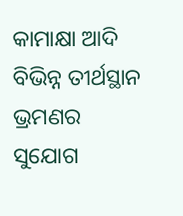କାମାକ୍ଷା ଆଦି ବିଭିନ୍ନ ତୀର୍ଥସ୍ଥାନ ଭ୍ରମଣର ସୁଯୋଗ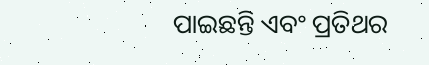ପାଇଛନ୍ତି ଏବଂ ପ୍ରତିଥର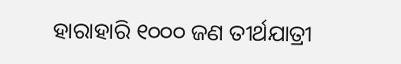ହାରାହାରି ୧୦୦୦ ଜଣ ତୀର୍ଥଯାତ୍ରୀ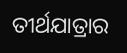ତୀର୍ଥଯାତ୍ରାର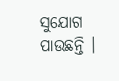ସୁଯୋଗ ପାଉଛନ୍ତି ।